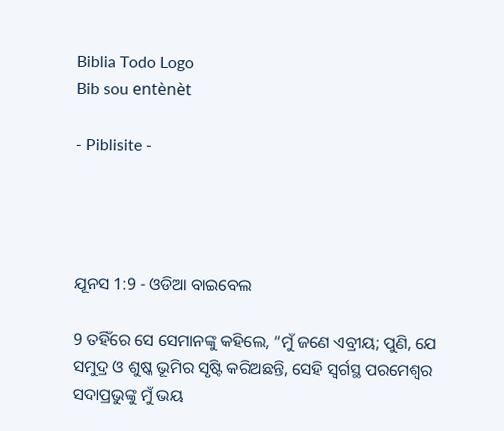Biblia Todo Logo
Bib sou entènèt

- Piblisite -




ଯୂନସ 1:9 - ଓଡିଆ ବାଇବେଲ

9 ତହିଁରେ ସେ ସେମାନଙ୍କୁ କହିଲେ, “ମୁଁ ଜଣେ ଏବ୍ରୀୟ; ପୁଣି, ଯେ ସମୁଦ୍ର ଓ ଶୁଷ୍କ ଭୂମିର ସୃଷ୍ଟି କରିଅଛନ୍ତି, ସେହି ସ୍ୱର୍ଗସ୍ଥ ପରମେଶ୍ୱର ସଦାପ୍ରଭୁଙ୍କୁ ମୁଁ ଭୟ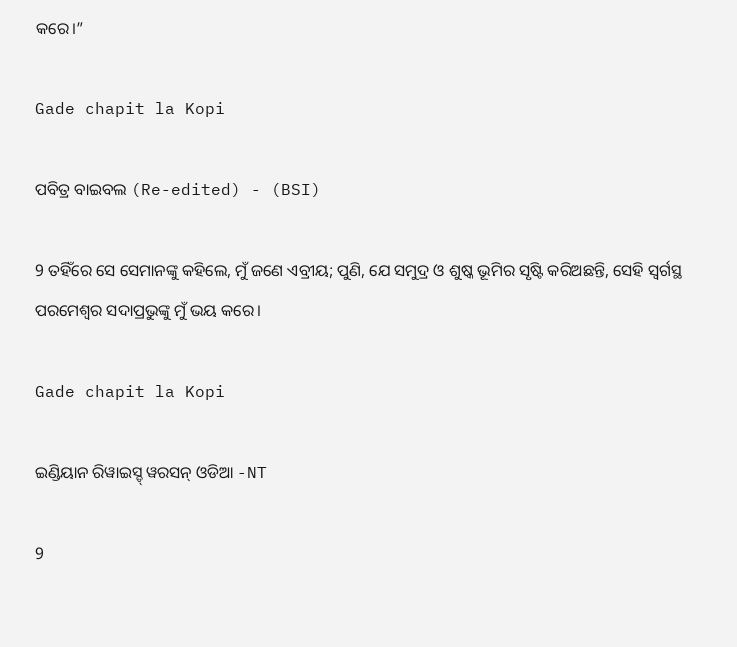କରେ।”

Gade chapit la Kopi

ପବିତ୍ର ବାଇବଲ (Re-edited) - (BSI)

9 ତହିଁରେ ସେ ସେମାନଙ୍କୁ କହିଲେ, ମୁଁ ଜଣେ ଏବ୍ରୀୟ; ପୁଣି, ଯେ ସମୁଦ୍ର ଓ ଶୁଷ୍କ ଭୂମିର ସୃଷ୍ଟି କରିଅଛନ୍ତି, ସେହି ସ୍ଵର୍ଗସ୍ଥ ପରମେଶ୍ଵର ସଦାପ୍ରଭୁଙ୍କୁ ମୁଁ ଭୟ କରେ।

Gade chapit la Kopi

ଇଣ୍ଡିୟାନ ରିୱାଇସ୍ଡ୍ ୱରସନ୍ ଓଡିଆ -NT

9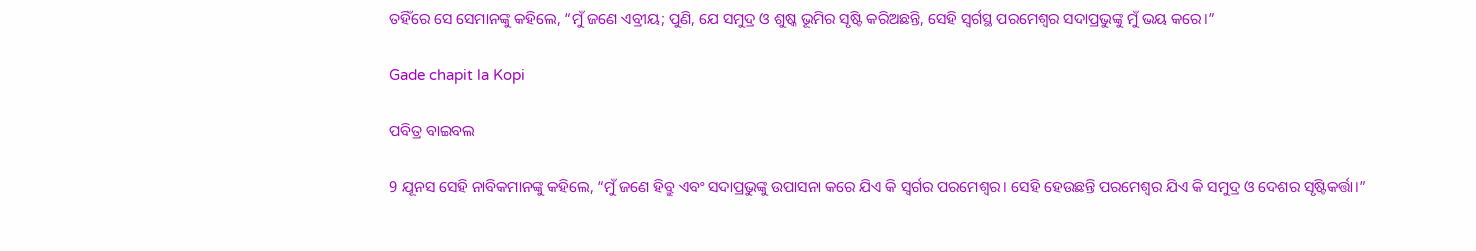ତହିଁରେ ସେ ସେମାନଙ୍କୁ କହିଲେ, “ମୁଁ ଜଣେ ଏବ୍ରୀୟ; ପୁଣି, ଯେ ସମୁଦ୍ର ଓ ଶୁଷ୍କ ଭୂମିର ସୃଷ୍ଟି କରିଅଛନ୍ତି, ସେହି ସ୍ୱର୍ଗସ୍ଥ ପରମେଶ୍ୱର ସଦାପ୍ରଭୁଙ୍କୁ ମୁଁ ଭୟ କରେ।”

Gade chapit la Kopi

ପବିତ୍ର ବାଇବଲ

9 ଯୂନସ ସେହି ନାବିକମାନଙ୍କୁ କହିଲେ, “ମୁଁ ଜଣେ ହିବ୍ରୁ ଏବଂ ସଦାପ୍ରଭୁଙ୍କୁ ଉପାସନା କରେ ଯିଏ କି ସ୍ୱର୍ଗର ପରମେଶ୍ୱର। ସେହି ହେଉଛନ୍ତି ପରମେଶ୍ୱର ଯିଏ କି ସମୁଦ୍ର ଓ ଦେଶର ସୃଷ୍ଟିକର୍ତ୍ତା।”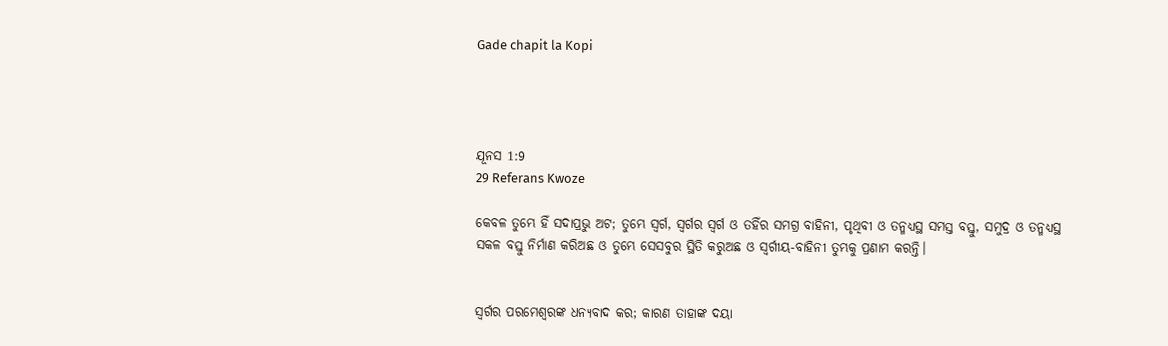Gade chapit la Kopi




ଯୂନସ 1:9
29 Referans Kwoze

କେବଳ ତୁମ୍ଭେ ହିଁ ସଦାପ୍ରଭୁ ଅଟ; ତୁମ୍ଭେ ସ୍ୱର୍ଗ, ସ୍ୱର୍ଗର ସ୍ୱର୍ଗ ଓ ତହିଁର ସମଗ୍ର ବାହିନୀ, ପୃଥିବୀ ଓ ତନ୍ମଧ୍ୟସ୍ଥ ସମସ୍ତ ବସ୍ତୁ, ସମୁଦ୍ର ଓ ତନ୍ମଧ୍ୟସ୍ଥ ସକଳ ବସ୍ତୁ ନିର୍ମାଣ କରିଅଛ ଓ ତୁମ୍ଭେ ସେସବୁର ସ୍ଥିତି କରୁଅଛ ଓ ସ୍ୱର୍ଗୀୟ-ବାହିନୀ ତୁମ୍ଭକୁ ପ୍ରଣାମ କରନ୍ତି।


ସ୍ୱର୍ଗର ପରମେଶ୍ୱରଙ୍କ ଧନ୍ୟବାଦ କର; କାରଣ ତାହାଙ୍କ ଦୟା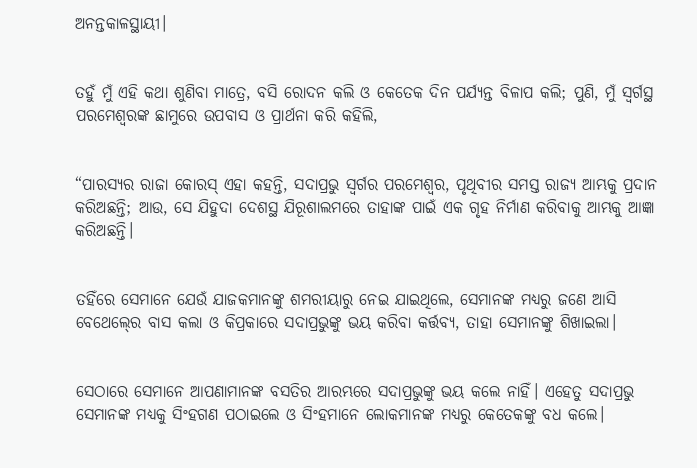ଅନନ୍ତକାଳସ୍ଥାୟୀ।


ତହୁଁ ମୁଁ ଏହି କଥା ଶୁଣିବା ମାତ୍ରେ, ବସି ରୋଦନ କଲି ଓ କେତେକ ଦିନ ପର୍ଯ୍ୟନ୍ତ ବିଳାପ କଲି; ପୁଣି, ମୁଁ ସ୍ୱର୍ଗସ୍ଥ ପରମେଶ୍ୱରଙ୍କ ଛାମୁରେ ଉପବାସ ଓ ପ୍ରାର୍ଥନା କରି କହିଲି,


“ପାରସ୍ୟର ରାଜା କୋରସ୍‍ ଏହା କହନ୍ତି, ସଦାପ୍ରଭୁ ସ୍ୱର୍ଗର ପରମେଶ୍ୱର, ପୃଥିବୀର ସମସ୍ତ ରାଜ୍ୟ ଆମ୍ଭକୁ ପ୍ରଦାନ କରିଅଛନ୍ତି; ଆଉ, ସେ ଯିହୁଦା ଦେଶସ୍ଥ ଯିରୂଶାଲମରେ ତାହାଙ୍କ ପାଇଁ ଏକ ଗୃହ ନିର୍ମାଣ କରିବାକୁ ଆମ୍ଭକୁ ଆଜ୍ଞା କରିଅଛନ୍ତି।


ତହିଁରେ ସେମାନେ ଯେଉଁ ଯାଜକମାନଙ୍କୁ ଶମରୀୟାରୁ ନେଇ ଯାଇଥିଲେ, ସେମାନଙ୍କ ମଧ୍ୟରୁ ଜଣେ ଆସି ବେଥେଲ୍‍ରେ ବାସ କଲା ଓ କିପ୍ରକାରେ ସଦାପ୍ରଭୁଙ୍କୁ ଭୟ କରିବା କର୍ତ୍ତବ୍ୟ, ତାହା ସେମାନଙ୍କୁ ଶିଖାଇଲା।


ସେଠାରେ ସେମାନେ ଆପଣାମାନଙ୍କ ବସତିର ଆରମ୍ଭରେ ସଦାପ୍ରଭୁଙ୍କୁ ଭୟ କଲେ ନାହିଁ। ଏହେତୁ ସଦାପ୍ରଭୁ ସେମାନଙ୍କ ମଧ୍ୟକୁ ସିଂହଗଣ ପଠାଇଲେ ଓ ସିଂହମାନେ ଲୋକମାନଙ୍କ ମଧ୍ୟରୁ କେତେକଙ୍କୁ ବଧ କଲେ।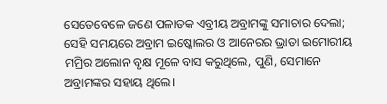ସେତେବେଳେ ଜଣେ ପଳାତକ ଏବ୍ରୀୟ ଅବ୍ରାମଙ୍କୁ ସମାଚାର ଦେଲା; ସେହି ସମୟରେ ଅବ୍ରାମ ଇଷ୍କୋଲର ଓ ଆନେରର ଭ୍ରାତା ଇମୋରୀୟ ମମ୍ରିର ଅଲୋନ ବୃକ୍ଷ ମୂଳେ ବାସ କରୁଥିଲେ, ପୁଣି, ସେମାନେ ଅବ୍ରାମଙ୍କର ସହାୟ ଥିଲେ।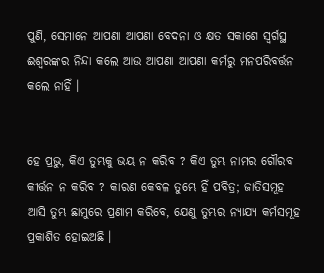ପୁଣି, ସେମାନେ ଆପଣା ଆପଣା ବେଦନା ଓ କ୍ଷତ ସକାଶେ ସ୍ୱର୍ଗସ୍ଥ ଈଶ୍ୱରଙ୍କର ନିନ୍ଦା କଲେ ଆଉ ଆପଣା ଆପଣା କର୍ମରୁ ମନପରିବର୍ତ୍ତନ କଲେ ନାହିଁ ।


ହେ ପ୍ରଭୁ, କିଏ ତୁମ୍ଭକୁ ଭୟ ନ କରିବ ? କିଏ ତୁମ୍ଭ ନାମର ଗୌରବ କୀର୍ତ୍ତନ ନ କରିବ ? କାରଣ କେବଳ ତୁମ୍ଭେ ହିଁ ପବିତ୍ର; ଜାତିସମୂହ ଆସି ତୁମ୍ଭ ଛାମୁରେ ପ୍ରଣାମ କରିବେ, ଯେଣୁ ତୁମ୍ଭର ନ୍ୟାଯ୍ୟ କର୍ମସମୂହ ପ୍ରକାଶିତ ହୋଇଅଛି ।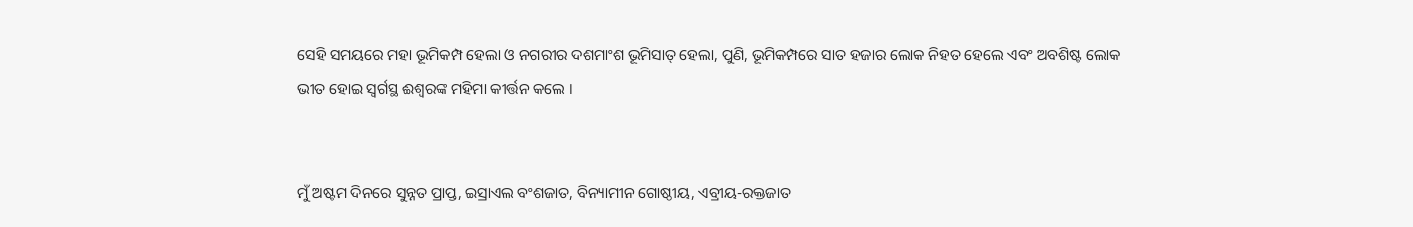ସେହି ସମୟରେ ମହା ଭୂମିକମ୍ପ ହେଲା ଓ ନଗରୀର ଦଶମାଂଶ ଭୂମିସାତ୍ ହେଲା, ପୁଣି, ଭୂମିକମ୍ପରେ ସାତ ହଜାର ଲୋକ ନିହତ ହେଲେ ଏବଂ ଅବଶିଷ୍ଟ ଲୋକ ଭୀତ ହୋଇ ସ୍ୱର୍ଗସ୍ଥ ଈଶ୍ୱରଙ୍କ ମହିମା କୀର୍ତ୍ତନ କଲେ ।


ମୁଁ ଅଷ୍ଟମ ଦିନରେ ସୁନ୍ନତ ପ୍ରାପ୍ତ, ଇସ୍ରାଏଲ ବଂଶଜାତ, ବିନ୍ୟାମୀନ ଗୋଷ୍ଠୀୟ, ଏବ୍ରୀୟ-ରକ୍ତଜାତ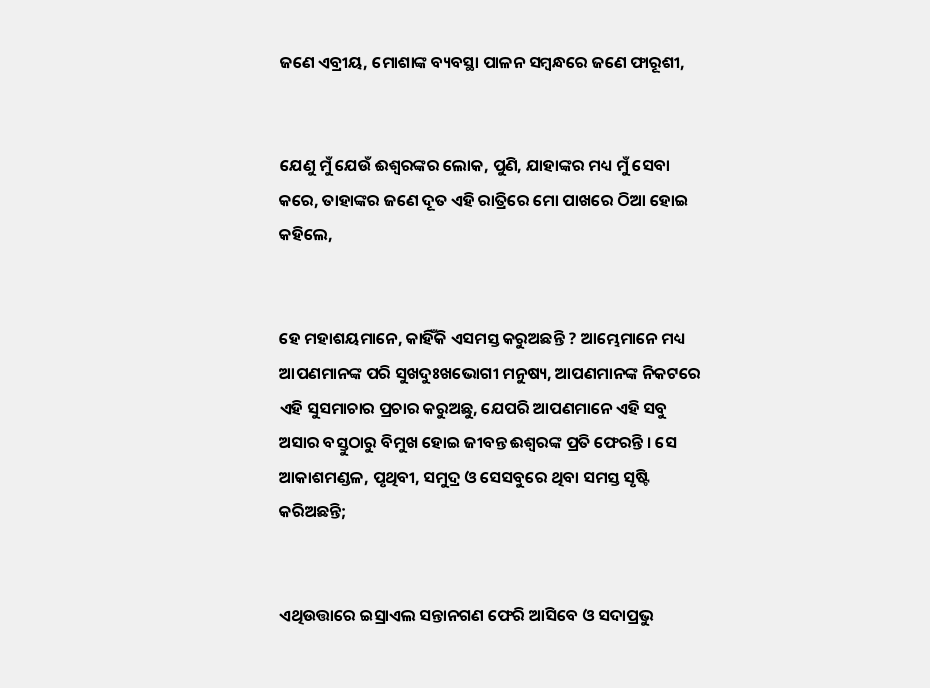ଜଣେ ଏବ୍ରୀୟ, ମୋଶାଙ୍କ ବ୍ୟବସ୍ଥା ପାଳନ ସମ୍ବନ୍ଧରେ ଜଣେ ଫାରୂଶୀ,


ଯେଣୁ ମୁଁ ଯେଉଁ ଈଶ୍ୱରଙ୍କର ଲୋକ, ପୁଣି, ଯାହାଙ୍କର ମଧ୍ୟ ମୁଁ ସେବା କରେ, ତାହାଙ୍କର ଜଣେ ଦୂତ ଏହି ରାତ୍ରିରେ ମୋ ପାଖରେ ଠିଆ ହୋଇ କହିଲେ,


ହେ ମହାଶୟମାନେ, କାହିଁକି ଏସମସ୍ତ କରୁଅଛନ୍ତି ? ଆମ୍ଭେମାନେ ମଧ୍ୟ ଆପଣମାନଙ୍କ ପରି ସୁଖଦୁଃଖଭୋଗୀ ମନୁଷ୍ୟ, ଆପଣମାନଙ୍କ ନିକଟରେ ଏହି ସୁସମାଚାର ପ୍ରଚାର କରୁଅଛୁ, ଯେପରି ଆପଣମାନେ ଏହି ସବୁ ଅସାର ବସ୍ତୁଠାରୁ ବିମୁଖ ହୋଇ ଜୀବନ୍ତ ଈଶ୍ୱରଙ୍କ ପ୍ରତି ଫେରନ୍ତି । ସେ ଆକାଶମଣ୍ଡଳ, ପୃଥିବୀ, ସମୁଦ୍ର ଓ ସେସବୁରେ ଥିବା ସମସ୍ତ ସୃଷ୍ଟି କରିଅଛନ୍ତି;


ଏଥିଉତ୍ତାରେ ଇସ୍ରାଏଲ ସନ୍ତାନଗଣ ଫେରି ଆସିବେ ଓ ସଦାପ୍ରଭୁ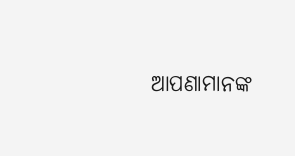ଆପଣାମାନଙ୍କ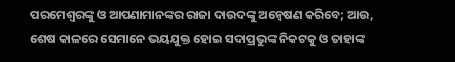ପରମେଶ୍ୱରଙ୍କୁ ଓ ଆପଣାମାନଙ୍କର ରାଜା ଦାଉଦଙ୍କୁ ଅନ୍ଵେଷଣ କରିବେ; ଆଉ, ଶେଷ କାଳରେ ସେମାନେ ଭୟଯୁକ୍ତ ହୋଇ ସଦାପ୍ରଭୁଙ୍କ ନିକଟକୁ ଓ ତାହାଙ୍କ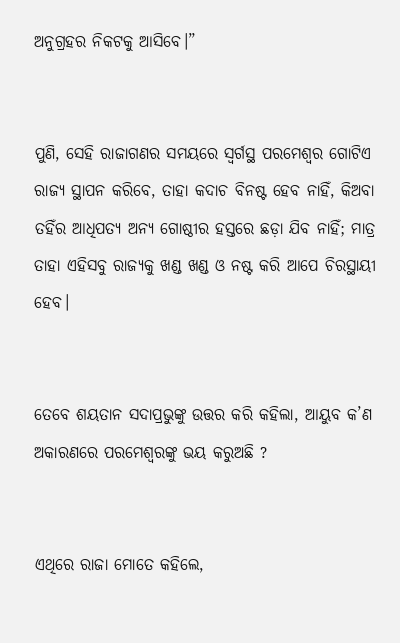ଅନୁଗ୍ରହର ନିକଟକୁ ଆସିବେ।”


ପୁଣି, ସେହି ରାଜାଗଣର ସମୟରେ ସ୍ୱର୍ଗସ୍ଥ ପରମେଶ୍ୱର ଗୋଟିଏ ରାଜ୍ୟ ସ୍ଥାପନ କରିବେ, ତାହା କଦାଚ ବିନଷ୍ଟ ହେବ ନାହିଁ, କିଅବା ତହିଁର ଆଧିପତ୍ୟ ଅନ୍ୟ ଗୋଷ୍ଠୀର ହସ୍ତରେ ଛଡ଼ା ଯିବ ନାହିଁ; ମାତ୍ର ତାହା ଏହିସବୁ ରାଜ୍ୟକୁ ଖଣ୍ଡ ଖଣ୍ଡ ଓ ନଷ୍ଟ କରି ଆପେ ଚିରସ୍ଥାୟୀ ହେବ।


ତେବେ ଶୟତାନ ସଦାପ୍ରଭୁଙ୍କୁ ଉତ୍ତର କରି କହିଲା, ଆୟୁବ କ’ଣ ଅକାରଣରେ ପରମେଶ୍ୱରଙ୍କୁ ଭୟ କରୁଅଛି ?


ଏଥିରେ ରାଜା ମୋତେ କହିଲେ,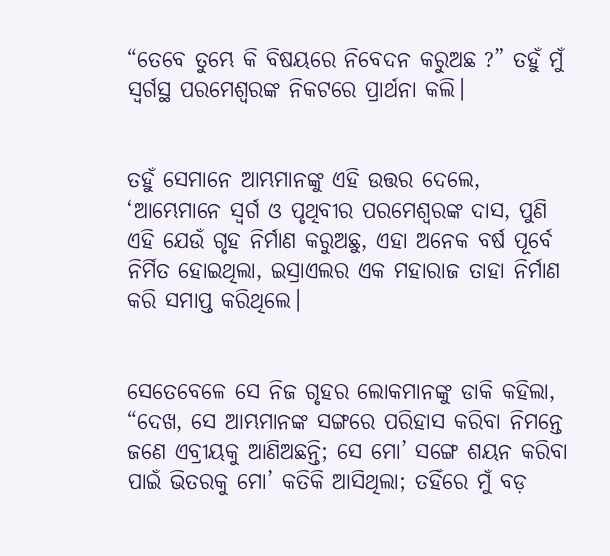“ତେବେ ତୁମ୍ଭେ କି ବିଷୟରେ ନିବେଦନ କରୁଅଛ ?” ତହୁଁ ମୁଁ ସ୍ୱର୍ଗସ୍ଥ ପରମେଶ୍ୱରଙ୍କ ନିକଟରେ ପ୍ରାର୍ଥନା କଲି।


ତହୁଁ ସେମାନେ ଆମ୍ଭମାନଙ୍କୁ ଏହି ଉତ୍ତର ଦେଲେ, ‘ଆମ୍ଭେମାନେ ସ୍ୱର୍ଗ ଓ ପୃଥିବୀର ପରମେଶ୍ୱରଙ୍କ ଦାସ, ପୁଣି ଏହି ଯେଉଁ ଗୃହ ନିର୍ମାଣ କରୁଅଛୁ, ଏହା ଅନେକ ବର୍ଷ ପୂର୍ବେ ନିର୍ମିତ ହୋଇଥିଲା, ଇସ୍ରାଏଲର ଏକ ମହାରାଜ ତାହା ନିର୍ମାଣ କରି ସମାପ୍ତ କରିଥିଲେ।


ସେତେବେଳେ ସେ ନିଜ ଗୃହର ଲୋକମାନଙ୍କୁ ଡାକି କହିଲା, “ଦେଖ, ସେ ଆମ୍ଭମାନଙ୍କ ସଙ୍ଗରେ ପରିହାସ କରିବା ନିମନ୍ତେ ଜଣେ ଏବ୍ରୀୟକୁ ଆଣିଅଛନ୍ତି; ସେ ମୋ’ ସଙ୍ଗେ ଶୟନ କରିବା ପାଇଁ ଭିତରକୁ ମୋ’ କତିକି ଆସିଥିଲା; ତହିଁରେ ମୁଁ ବଡ଼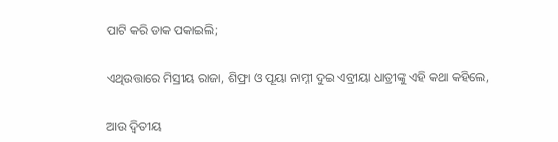ପାଟି କରି ଡାକ ପକାଇଲି;


ଏଥିଉତ୍ତାରେ ମିସ୍ରୀୟ ରାଜା, ଶିଫ୍ରା ଓ ପୂୟା ନାମ୍ନୀ ଦୁଇ ଏବ୍ରୀୟା ଧାତ୍ରୀଙ୍କୁ ଏହି କଥା କହିଲେ,


ଆଉ ଦ୍ୱିତୀୟ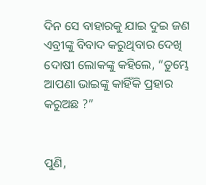ଦିନ ସେ ବାହାରକୁ ଯାଇ ଦୁଇ ଜଣ ଏବ୍ରୀଙ୍କୁ ବିବାଦ କରୁଥିବାର ଦେଖି ଦୋଷୀ ଲୋକଙ୍କୁ କହିଲେ, “ତୁମ୍ଭେ ଆପଣା ଭାଇଙ୍କୁ କାହିଁକି ପ୍ରହାର କରୁଅଛ ?”


ପୁଣି,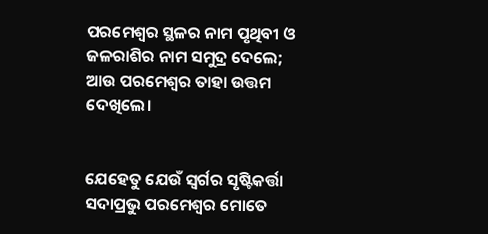ପରମେଶ୍ୱର ସ୍ଥଳର ନାମ ପୃଥିବୀ ଓ ଜଳରାଶିର ନାମ ସମୁଦ୍ର ଦେଲେ; ଆଉ ପରମେଶ୍ୱର ତାହା ଉତ୍ତମ ଦେଖିଲେ।


ଯେହେତୁ ଯେଉଁ ସ୍ୱର୍ଗର ସୃଷ୍ଟିକର୍ତ୍ତା ସଦାପ୍ରଭୁ ପରମେଶ୍ୱର ମୋତେ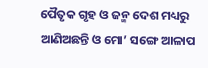ପୈତୃକ ଗୃହ ଓ ଜନ୍ମ ଦେଶ ମଧ୍ୟରୁ ଆଣିଅଛନ୍ତି ଓ ମୋ’ ସଙ୍ଗେ ଆଳାପ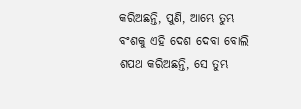କରିଅଛନ୍ତି, ପୁଣି, ଆମ୍ଭେ ତୁମ୍ଭ ବଂଶକୁ ଏହି ଦେଶ ଦେବା ବୋଲି ଶପଥ କରିଅଛନ୍ତି, ସେ ତୁମ୍ଭ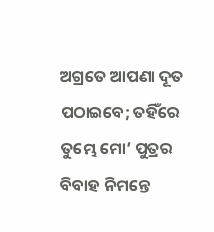ଅଗ୍ରତେ ଆପଣା ଦୂତ ପଠାଇବେ; ତହିଁରେ ତୁମ୍ଭେ ମୋ’ ପୁତ୍ରର ବିବାହ ନିମନ୍ତେ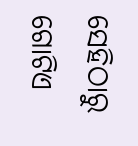ସେହିଠାରୁ ଗୋଟିଏ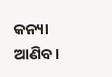କନ୍ୟା ଆଣିବ।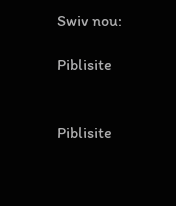Swiv nou:

Piblisite


Piblisite